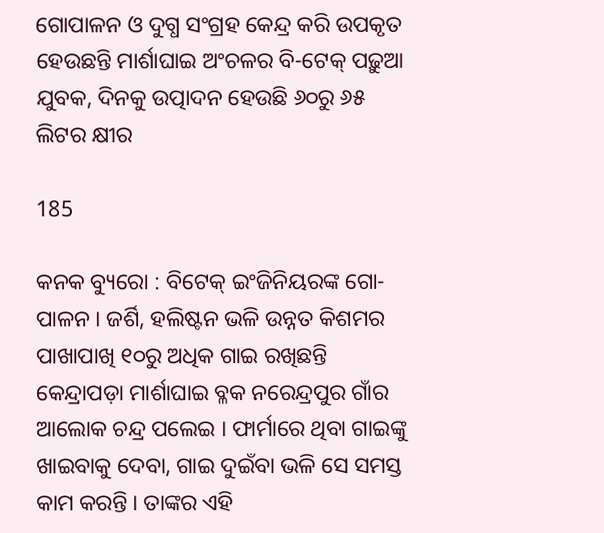ଗୋପାଳନ ଓ ଦୁଗ୍ଧ ସଂଗ୍ରହ କେନ୍ଦ୍ର କରି ଉପକୃତ ହେଉଛନ୍ତି ମାର୍ଶାଘାଇ ଅଂଚଳର ବି-ଟେକ୍ ପଢ଼ୁଆ ଯୁବକ, ଦିନକୁ ଉତ୍ପାଦନ ହେଉଛି ୬୦ରୁ ୬୫ ଲିଟର କ୍ଷୀର

185

କନକ ବ୍ୟୁରୋ : ବିଟେକ୍ ଇଂଜିନିୟରଙ୍କ ଗୋ-ପାଳନ । ଜର୍ଶି, ହଲିଷ୍ଟନ ଭଳି ଉନ୍ନତ କିଶମର ପାଖାପାଖି ୧୦ରୁ ଅଧିକ ଗାଇ ରଖିଛନ୍ତି କେନ୍ଦ୍ରାପଡ଼ା ମାର୍ଶାଘାଇ ବ୍ଳକ ନରେନ୍ଦ୍ରପୁର ଗାଁର ଆଲୋକ ଚନ୍ଦ୍ର ପଲେଇ । ଫାର୍ମାରେ ଥିବା ଗାଇଙ୍କୁ ଖାଇବାକୁ ଦେବା, ଗାଇ ଦୁଇଁବା ଭଳି ସେ ସମସ୍ତ କାମ କରନ୍ତି । ତାଙ୍କର ଏହି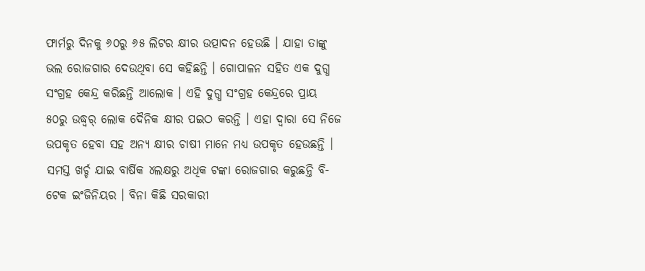ଫାର୍ମରୁ ଦିନକୁ ୬୦ରୁ ୬୫ ଲିଟର କ୍ଷୀର ଉତ୍ପାଦନ ହେଉଛି । ଯାହା ତାଙ୍କୁ ଭଲ ରୋଜଗାର ଦେଉଥିବା ସେ କହିଛନ୍ତି । ଗୋପାଳନ ସହିତ ଏକ ଦୁଗ୍ଧ ସଂଗ୍ରହ କେନ୍ଦ୍ର କରିଛନ୍ତି ଆଲୋକ । ଏହି ଦୁଗ୍ଧ ସଂଗ୍ରହ କେନ୍ଦ୍ରରେ ପ୍ରାୟ ୫୦ରୁ ଉଦ୍ଧ୍ୱର୍ ଲୋକ ଦୈନିକ କ୍ଷୀର ପଇଠ କରନ୍ତି । ଏହା ଦ୍ୱାରା ସେ ନିଜେ ଉପକୃତ ହେବା ସହ ଅନ୍ୟ କ୍ଷୀର ଚାଷୀ ମାନେ ମଧ୍ୟ ଉପକୃତ ହେଉଛନ୍ତି । ସମସ୍ତ ଖର୍ଚ୍ଚ ଯାଇ ବାର୍ଷିକ ୪ଲକ୍ଷରୁ ଅଧିକ ଟଙ୍କା ରୋଜଗାର କରୁଛନ୍ତି ବି-ଟେକ ଇଂଜିନିୟର । ବିନା କିଛି ସରକାରୀ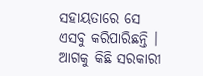ସହାୟତାରେ ସେ ଏସବୁ କରିପାରିଛନ୍ତି । ଆଗକୁ କିଛି ସରକାରୀ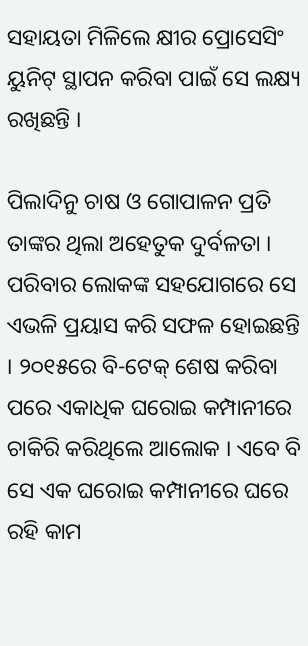ସହାୟତା ମିଳିଲେ କ୍ଷୀର ପ୍ରୋସେସିଂ ୟୁନିଟ୍ ସ୍ଥାପନ କରିବା ପାଇଁ ସେ ଲକ୍ଷ୍ୟ ରଖିଛନ୍ତି ।

ପିଲାଦିନୁ ଚାଷ ଓ ଗୋପାଳନ ପ୍ରତି ତାଙ୍କର ଥିଲା ଅହେତୁକ ଦୁର୍ବଳତା । ପରିବାର ଲୋକଙ୍କ ସହଯୋଗରେ ସେ ଏଭଳି ପ୍ରୟାସ କରି ସଫଳ ହୋଇଛନ୍ତି । ୨୦୧୫ରେ ବି-ଟେକ୍ ଶେଷ କରିବା ପରେ ଏକାଧିକ ଘରୋଇ କମ୍ପାନୀରେ ଚାକିରି କରିଥିଲେ ଆଲୋକ । ଏବେ ବି ସେ ଏକ ଘରୋଇ କମ୍ପାନୀରେ ଘରେ ରହି କାମ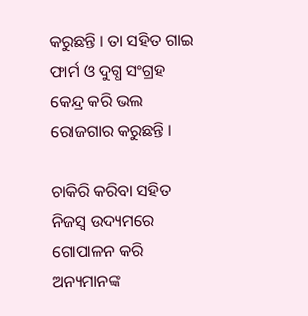କରୁଛନ୍ତି । ତା ସହିତ ଗାଇ ଫାର୍ମ ଓ ଦୁଗ୍ଧ ସଂଗ୍ରହ କେନ୍ଦ୍ର କରି ଭଲ ରୋଜଗାର କରୁଛନ୍ତି ।

ଚାକିରି କରିବା ସହିତ ନିଜସ୍ୱ ଉଦ୍ୟମରେ ଗୋପାଳନ କରି ଅନ୍ୟମାନଙ୍କ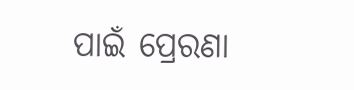ପାଇଁ ପ୍ରେରଣା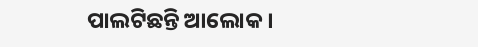ପାଲଟିଛନ୍ତି ଆଲୋକ ।